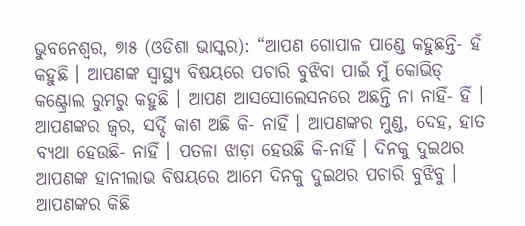ଭୁବନେଶ୍ୱର, ୭ା୫ (ଓଡିଶା ଭାସ୍କର): “ଆପଣ ଗୋପାଳ ପାଣ୍ଡେ କହୁଛନ୍ତି- ହଁ କହୁଛି । ଆପଣଙ୍କ ସ୍ୱାସ୍ଥ୍ୟ ବିଷୟରେ ପଚାରି ବୁଝିବା ପାଇଁ ମୁଁ କୋଭିଡ୍ କଣ୍ଟ୍ରୋଲ ରୁମରୁ କହୁଛି । ଆପଣ ଆସସୋଲେସନରେ ଅଛନ୍ତି ନା ନାହିଁ- ହିଁ । ଆପଣଙ୍କର ଜ୍ୱର, ସର୍ଦ୍ଦି କାଶ ଅଛି କି- ନାହିଁ । ଆପଣଙ୍କର ମୁଣ୍ଡ, ଦେହ, ହାତ ବ୍ୟଥା ହେଉଛି- ନାହିଁ । ପତଳା ଝାଡ଼ା ହେଉଛି କି-ନାହିଁ । ଦିନକୁ ଦୁଇଥର ଆପଣଙ୍କ ହାନୀଲାଭ ବିଷୟରେ ଆମେ ଦିନକୁ ଦୁଇଥର ପଚାରି ବୁଝିବୁ । ଆପଣଙ୍କର କିଛି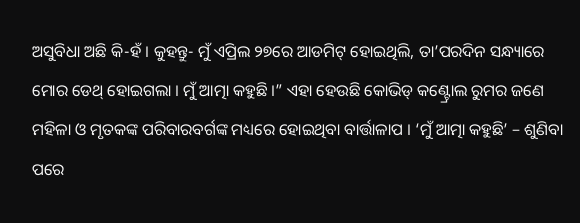ଅସୁବିଧା ଅଛି କି-ହଁ । କୁହନ୍ତୁ- ମୁଁ ଏପ୍ରିଲ ୨୭ରେ ଆଡମିଟ୍ ହୋଇଥିଲି, ତା’ପରଦିନ ସନ୍ଧ୍ୟାରେ ମୋର ଡେଥ୍ ହୋଇଗଲା । ମୁଁ ଆତ୍ମା କହୁଛି ।” ଏହା ହେଉଛି କୋଭିଡ୍ କଣ୍ଟ୍ରୋଲ ରୁମର ଜଣେ ମହିଳା ଓ ମୃତକଙ୍କ ପରିବାରବର୍ଗଙ୍କ ମଧ୍ୟରେ ହୋଇଥିବା ବାର୍ତ୍ତାଳାପ । ‘ମୁଁ ଆତ୍ମା କହୁଛି’ – ଶୁଣିବା ପରେ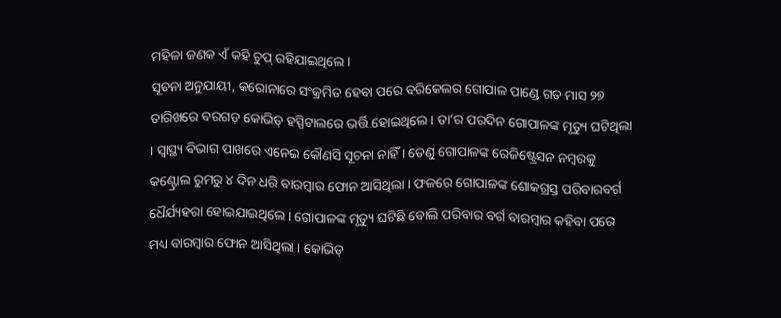ମହିଳା ଜଣକ ଏଁ କହି ଚୁପ୍ ରହିଯାଇଥିଲେ ।
ସୂଚନା ଅନୁଯାୟୀ, କରୋନାରେ ସଂକ୍ରମିତ ହେବା ପରେ ବରିକେଲର ଗୋପାଳ ପାଣ୍ଡେ ଗତ ମାସ ୨୭ ତାରିଖରେ ବରଗଡ଼ କୋଭିଡ୍ ହସ୍ପିଟାଲରେ ଭର୍ତ୍ତି ହୋଇଥିଲେ । ତା’ର ପରଦିନ ଗୋପାଳଙ୍କ ମୃତ୍ୟୁ ଘଟିଥିଲା । ସ୍ୱାସ୍ଥ୍ୟ ବିଭାଗ ପାଖରେ ଏନେଇ କୌଣସି ସୂଚନା ନାହିଁ । ତେଣୁ ଗୋପାଳଙ୍କ ରେଜିଷ୍ଟ୍ରେସନ ନମ୍ବରକୁ କଣ୍ଟ୍ରୋଲ ରୁମରୁ ୪ ଦିନ ଧରି ବାରମ୍ବାର ଫୋନ ଆସିଥିଲା । ଫଳରେ ଗୋପାଳଙ୍କ ଶୋକଗ୍ରସ୍ତ ପରିବାରବର୍ଗ ଧୈର୍ଯ୍ୟହରା ହୋଇଯାଇଥିଲେ । ଗୋପାଳଙ୍କ ମୃତ୍ୟୁ ଘଟିଛି ବୋଲି ପରିବାର ବର୍ଗ ବାରମ୍ବାର କହିବା ପରେ ମଧ୍ୟ ବାରମ୍ବାର ଫୋନ ଆସିଥିଲା । କୋଭିଡ୍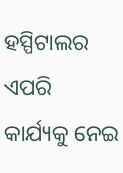ହସ୍ପିଟାଲର ଏପରି କାର୍ଯ୍ୟକୁ ନେଇ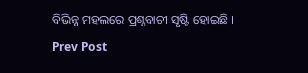ବିଭିନ୍ନ ମହଲରେ ପ୍ରଶ୍ନବାଚୀ ସୃଷ୍ଟି ହୋଇଛି ।
Prev Post